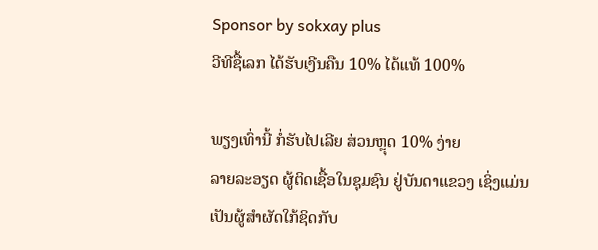Sponsor by sokxay plus
ວີທີຊື້ເລກ ໄດ້ຮັບເງີນຄືນ 10% ໄດ້ແທ້ 100%

ພຽງເທົ່ານີ້ ກໍ່ຮັບໄປເລີຍ ສ່ວນຫຼຸດ 10% ງ່າຍ
ລາຍລະອຽດ ຜູ້ຕິດເຊື້ອໃນຊຸມຊົນ ຢູ່ບັນດາແຂວງ ເຊິ່ງແມ່ນເປັນຜູ້ສຳຜັດໃກ້ຊິດກັບ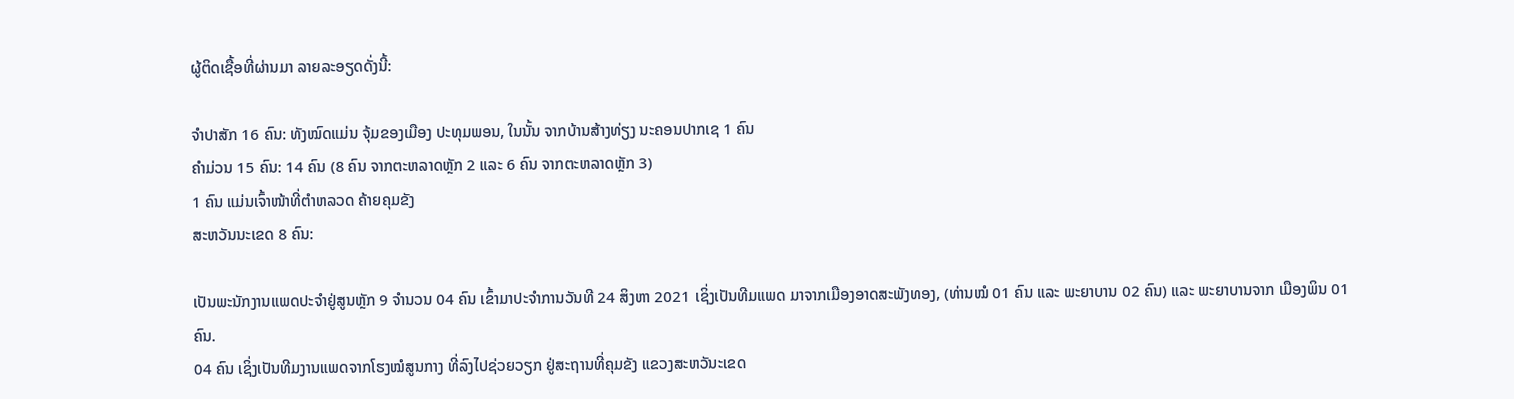ຜູ້ຕິດເຊື້ອທີ່ຜ່ານມາ ລາຍລະອຽດດັ່ງນີ້:

ຈໍາປາສັກ 16 ຄົນ: ທັງໝົດແມ່ນ ຈຸ້ມຂອງເມືອງ ປະທຸມພອນ, ໃນນັ້ນ ຈາກບ້ານສ້າງທ່ຽງ ນະຄອນປາກເຊ 1 ຄົນ
ຄໍາມ່ວນ 15 ຄົນ: 14 ຄົນ (8 ຄົນ ຈາກຕະຫລາດຫຼັກ 2 ແລະ 6 ຄົນ ຈາກຕະຫລາດຫຼັກ 3)
1 ຄົນ ແມ່ນເຈົ້າໜ້າທີ່ຕຳຫລວດ ຄ້າຍຄຸມຂັງ
ສະຫວັນນະເຂດ 8 ຄົນ:

ເປັນພະນັກງານແພດປະຈໍາຢູ່ສູນຫຼັກ 9 ຈໍານວນ 04 ຄົນ ເຂົ້າມາປະຈໍາການວັນທີ 24 ສິງຫາ 2021 ເຊິ່ງເປັນທີມແພດ ມາຈາກເມືອງອາດສະພັງທອງ, (ທ່ານໝໍ 01 ຄົນ ແລະ ພະຍາບານ 02 ຄົນ) ແລະ ພະຍາບານຈາກ ເມືອງພິນ 01 ຄົນ.
04 ຄົນ ເຊິ່ງເປັນທີມງານແພດຈາກໂຮງໝໍສູນກາງ ທີ່ລົງໄປຊ່ວຍວຽກ ຢູ່ສະຖານທີ່ຄຸມຂັງ ແຂວງສະຫວັນະເຂດ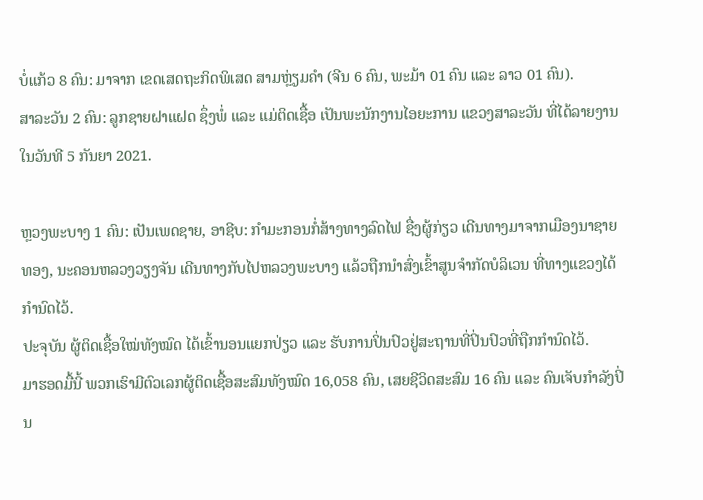ບໍ່ແກ້ວ 8 ຄົນ: ມາຈາກ ເຂດເສດຖະກິດພິເສດ ສາມຫຼ່ຽມຄຳ (ຈີນ 6 ຄົນ, ພະມ້າ 01 ຄົນ ແລະ ລາວ 01 ຄົນ).
ສາລະວັນ 2 ຄົນ: ລູກຊາຍຝາແຝດ ຊຶ່ງພໍ່ ແລະ ແມ່ຕິດເຊື້ອ ເປັນພະນັກງານໄອຍະການ ແຂວງສາລະວັນ ທີ່ໄດ້ລາຍງານໃນວັນທີ 5 ກັນຍາ 2021.

ຫຼວງພະບາງ 1 ຄົນ: ເປັນເພດຊາຍ, ອາຊີບ: ກໍາມະກອນກໍ່ສ້າງທາງລົດໄຟ ຊື່ງຜູ້ກ່ຽວ ເດີນທາງມາຈາກເມືອງນາຊາຍທອງ, ນະຄອນຫລວງວຽງຈັນ ເດີນທາງກັບໄປຫລວງພະບາງ ແລ້ວຖືກນຳສົ່ງເຂົ້າສູນຈຳກັດບໍລິເວນ ທີ່ທາງແຂວງໄດ້ກຳນົດໄວ້.
ປະຈຸບັນ ຜູ້ຕິດເຊື້ອໃໝ່ທັງໝົດ ໄດ້ເຂົ້ານອນແຍກປ່ຽວ ແລະ ຮັບການປິ່ນປົວຢູ່ສະຖານທີ່ປິ່ນປົວທີ່ຖືກກຳນົດໄວ້.
ມາຮອດມື້ນີ້ ພວກເຮົາມີຕົວເລກຜູ້ຕິດເຊື້ອສະສົມທັງໝົດ 16,058 ຄົນ, ເສຍຊີວິດສະສົມ 16 ຄົນ ແລະ ຄົນເຈັບກໍາລັງປິ່ນ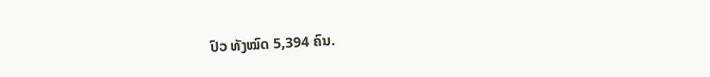ປົວ ທັງໝົດ 5,394 ຄົນ.